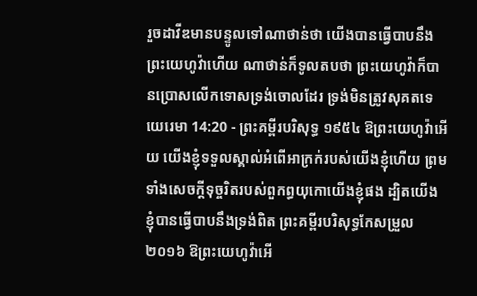រួចដាវីឌមានបន្ទូលទៅណាថាន់ថា យើងបានធ្វើបាបនឹងព្រះយេហូវ៉ាហើយ ណាថាន់ក៏ទូលតបថា ព្រះយេហូវ៉ាក៏បានប្រោសលើកទោសទ្រង់ចោលដែរ ទ្រង់មិនត្រូវសុគតទេ
យេរេមា 14:20 - ព្រះគម្ពីរបរិសុទ្ធ ១៩៥៤ ឱព្រះយេហូវ៉ាអើយ យើងខ្ញុំទទួលស្គាល់អំពើអាក្រក់របស់យើងខ្ញុំហើយ ព្រមទាំងសេចក្ដីទុច្ចរិតរបស់ពួកព្ធយុកោយើងខ្ញុំផង ដ្បិតយើងខ្ញុំបានធ្វើបាបនឹងទ្រង់ពិត ព្រះគម្ពីរបរិសុទ្ធកែសម្រួល ២០១៦ ឱព្រះយេហូវ៉ាអើ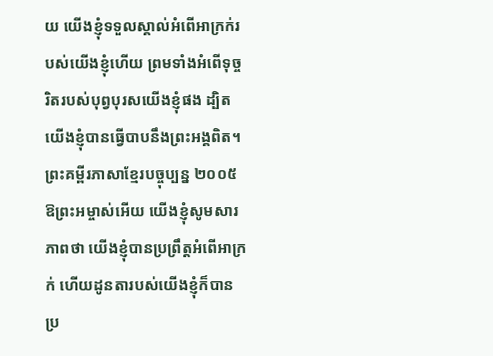យ យើងខ្ញុំទទួលស្គាល់អំពើអាក្រក់របស់យើងខ្ញុំហើយ ព្រមទាំងអំពើទុច្ចរិតរបស់បុព្វបុរសយើងខ្ញុំផង ដ្បិតយើងខ្ញុំបានធ្វើបាបនឹងព្រះអង្គពិត។ ព្រះគម្ពីរភាសាខ្មែរបច្ចុប្បន្ន ២០០៥ ឱព្រះអម្ចាស់អើយ យើងខ្ញុំសូមសារភាពថា យើងខ្ញុំបានប្រព្រឹត្តអំពើអាក្រក់ ហើយដូនតារបស់យើងខ្ញុំក៏បានប្រ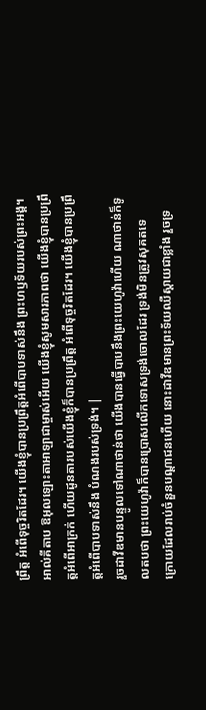ព្រឹត្ត អំពើទុច្ចរិតដែរ។ យើងខ្ញុំបានប្រព្រឹត្តអំពើបាបទាស់នឹង ព្រះហឫទ័យរបស់ព្រះអង្គ។ អាល់គីតាប ឱអុលឡោះតាអាឡាជាម្ចាស់អើយ យើងខ្ញុំសូមសារភាពថា យើងខ្ញុំបានប្រព្រឹត្តអំពើអាក្រក់ ហើយដូនតារបស់យើងខ្ញុំក៏បានប្រព្រឹត្ត អំពើទុច្ចរិតដែរ។ យើងខ្ញុំបានប្រព្រឹត្តអំពើបាបទាស់នឹង បំណងរបស់ទ្រង់។ |
រួចដាវីឌមានបន្ទូលទៅណាថាន់ថា យើងបានធ្វើបាបនឹងព្រះយេហូវ៉ាហើយ ណាថាន់ក៏ទូលតបថា ព្រះយេហូវ៉ាក៏បានប្រោសលើកទោសទ្រង់ចោលដែរ ទ្រង់មិនត្រូវសុគតទេ
ក្រោយដែលរាប់ចំនួនបណ្តាជនហើយ នោះដាវីឌមានព្រះទ័យឈឺស្តាយជាខ្លាំង រួចទ្រ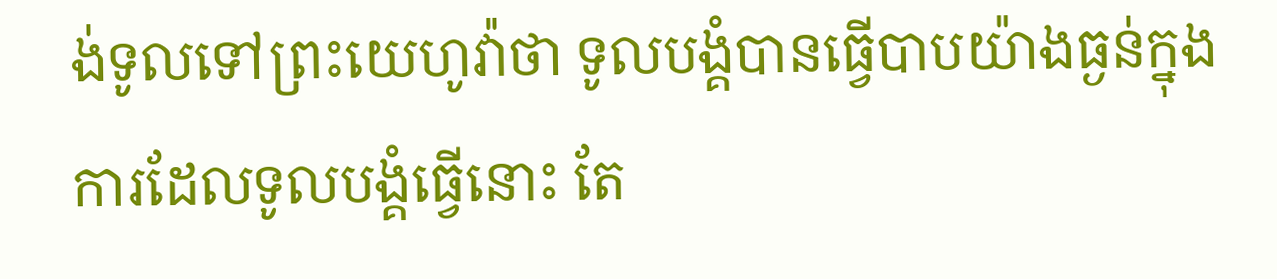ង់ទូលទៅព្រះយេហូវ៉ាថា ទូលបង្គំបានធ្វើបាបយ៉ាងធ្ងន់ក្នុងការដែលទូលបង្គំធ្វើនោះ តែ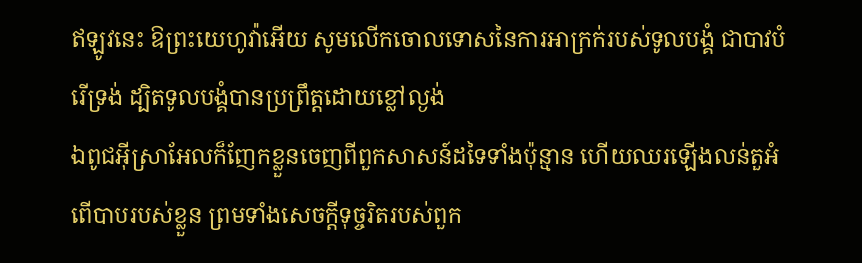ឥឡូវនេះ ឱព្រះយេហូវ៉ាអើយ សូមលើកចោលទោសនៃការអាក្រក់របស់ទូលបង្គំ ជាបាវបំរើទ្រង់ ដ្បិតទូលបង្គំបានប្រព្រឹត្តដោយខ្លៅល្ងង់
ឯពូជអ៊ីស្រាអែលក៏ញែកខ្លួនចេញពីពួកសាសន៍ដទៃទាំងប៉ុន្មាន ហើយឈរឡើងលន់តួអំពើបាបរបស់ខ្លួន ព្រមទាំងសេចក្ដីទុច្ចរិតរបស់ពួក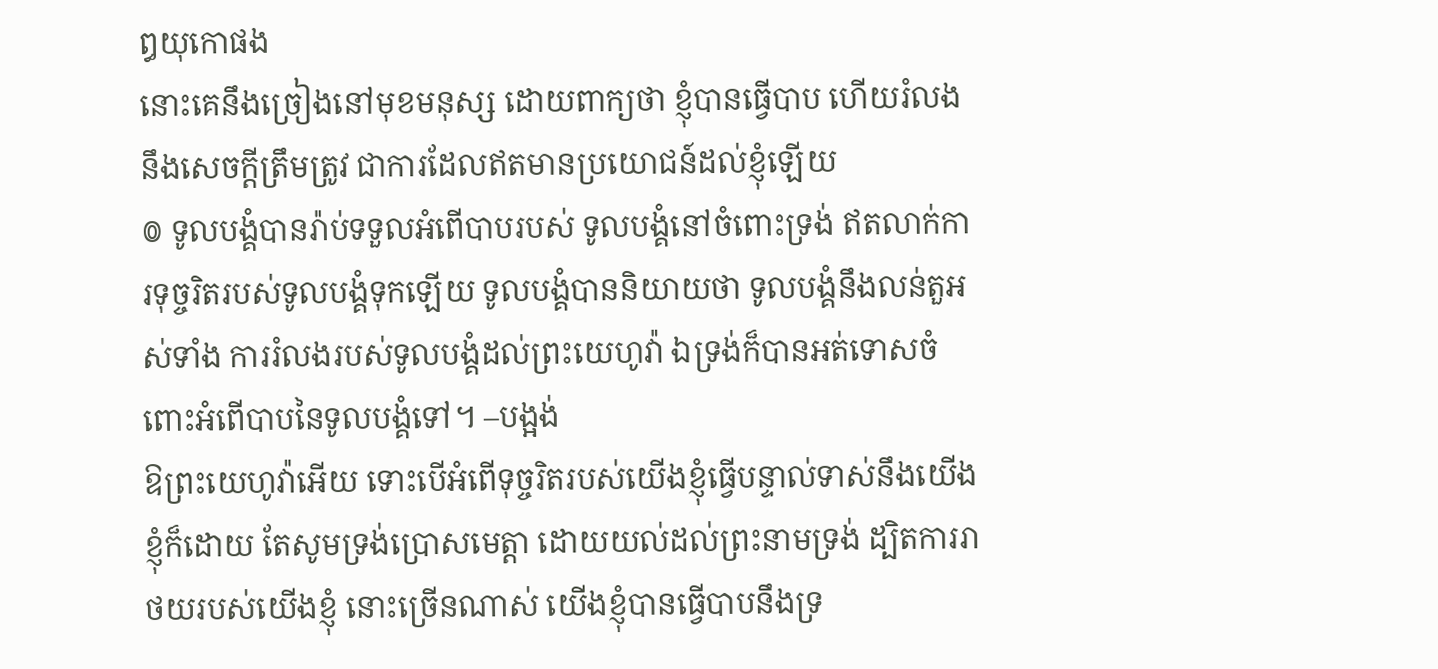ឰយុកោផង
នោះគេនឹងច្រៀងនៅមុខមនុស្ស ដោយពាក្យថា ខ្ញុំបានធ្វើបាប ហើយរំលងនឹងសេចក្ដីត្រឹមត្រូវ ជាការដែលឥតមានប្រយោជន៍ដល់ខ្ញុំឡើយ
៙ ទូលបង្គំបានរ៉ាប់ទទួលអំពើបាបរបស់ ទូលបង្គំនៅចំពោះទ្រង់ ឥតលាក់ការទុច្ចរិតរបស់ទូលបង្គំទុកឡើយ ទូលបង្គំបាននិយាយថា ទូលបង្គំនឹងលន់តួអស់ទាំង ការរំលងរបស់ទូលបង្គំដល់ព្រះយេហូវ៉ា ឯទ្រង់ក៏បានអត់ទោសចំពោះអំពើបាបនៃទូលបង្គំទៅ។ –បង្អង់
ឱព្រះយេហូវ៉ាអើយ ទោះបើអំពើទុច្ចរិតរបស់យើងខ្ញុំធ្វើបន្ទាល់ទាស់នឹងយើងខ្ញុំក៏ដោយ តែសូមទ្រង់ប្រោសមេត្តា ដោយយល់ដល់ព្រះនាមទ្រង់ ដ្បិតការរាថយរបស់យើងខ្ញុំ នោះច្រើនណាស់ យើងខ្ញុំបានធ្វើបាបនឹងទ្រ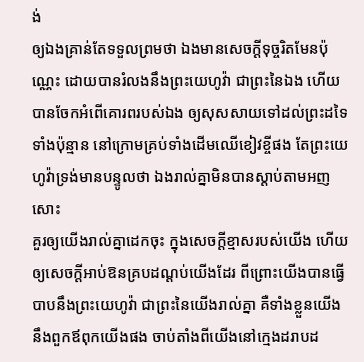ង់
ឲ្យឯងគ្រាន់តែទទួលព្រមថា ឯងមានសេចក្ដីទុច្ចរិតមែនប៉ុណ្ណេះ ដោយបានរំលងនឹងព្រះយេហូវ៉ា ជាព្រះនៃឯង ហើយបានចែកអំពើគោរពរបស់ឯង ឲ្យសុសសាយទៅដល់ព្រះដទៃទាំងប៉ុន្មាន នៅក្រោមគ្រប់ទាំងដើមឈើខៀវខ្ចីផង តែព្រះយេហូវ៉ាទ្រង់មានបន្ទូលថា ឯងរាល់គ្នាមិនបានស្តាប់តាមអញសោះ
គួរឲ្យយើងរាល់គ្នាដេកចុះ ក្នុងសេចក្ដីខ្មាសរបស់យើង ហើយឲ្យសេចក្ដីអាប់ឱនគ្របដណ្តប់យើងដែរ ពីព្រោះយើងបានធ្វើបាបនឹងព្រះយេហូវ៉ា ជាព្រះនៃយើងរាល់គ្នា គឺទាំងខ្លួនយើង នឹងពួកឪពុកយើងផង ចាប់តាំងពីយើងនៅក្មេងដរាបដ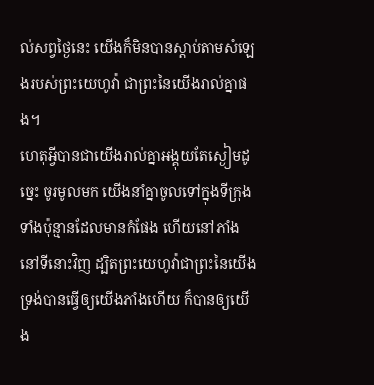ល់សព្វថ្ងៃនេះ យើងក៏មិនបានស្តាប់តាមសំឡេងរបស់ព្រះយេហូវ៉ា ជាព្រះនៃយើងរាល់គ្នាផង។
ហេតុអ្វីបានជាយើងរាល់គ្នាអង្គុយតែស្ងៀមដូច្នេះ ចូរមូលមក យើងនាំគ្នាចូលទៅក្នុងទីក្រុងទាំងប៉ុន្មានដែលមានកំផែង ហើយនៅភាំង នៅទីនោះវិញ ដ្បិតព្រះយេហូវ៉ាជាព្រះនៃយើង ទ្រង់បានធ្វើឲ្យយើងភាំងហើយ ក៏បានឲ្យយើង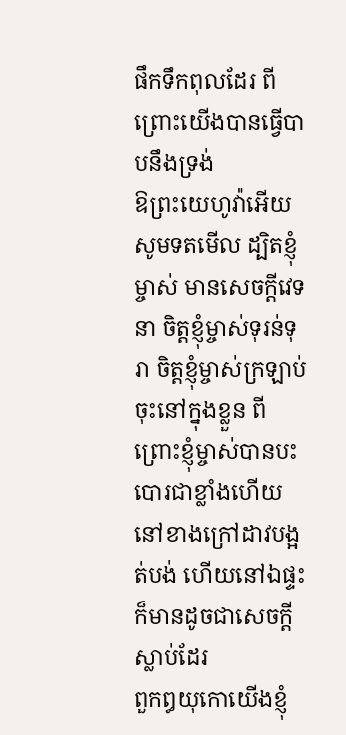ផឹកទឹកពុលដែរ ពីព្រោះយើងបានធ្វើបាបនឹងទ្រង់
ឱព្រះយេហូវ៉ាអើយ សូមទតមើល ដ្បិតខ្ញុំម្ចាស់ មានសេចក្ដីវេទនា ចិត្តខ្ញុំម្ចាស់ទុរន់ទុរា ចិត្តខ្ញុំម្ចាស់ក្រឡាប់ចុះនៅក្នុងខ្លួន ពីព្រោះខ្ញុំម្ចាស់បានបះបោរជាខ្លាំងហើយ នៅខាងក្រៅដាវបង្អត់បង់ ហើយនៅឯផ្ទះក៏មានដូចជាសេចក្ដីស្លាប់ដែរ
ពួកឰយុកោយើងខ្ញុំ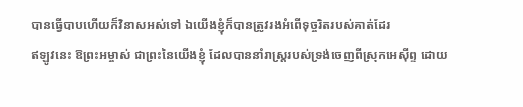បានធ្វើបាបហើយក៏វិនាសអស់ទៅ ឯយើងខ្ញុំក៏បានត្រូវរងអំពើទុច្ចរិតរបស់គាត់ដែរ
ឥឡូវនេះ ឱព្រះអម្ចាស់ ជាព្រះនៃយើងខ្ញុំ ដែលបាននាំរាស្ត្ររបស់ទ្រង់ចេញពីស្រុកអេស៊ីព្ទ ដោយ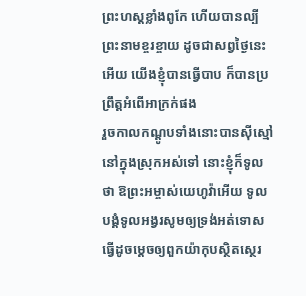ព្រះហស្តខ្លាំងពូកែ ហើយបានល្បីព្រះនាមខ្ចរខ្ចាយ ដូចជាសព្វថ្ងៃនេះអើយ យើងខ្ញុំបានធ្វើបាប ក៏បានប្រព្រឹត្តអំពើអាក្រក់ផង
រួចកាលកណ្តូបទាំងនោះបានស៊ីស្មៅ នៅក្នុងស្រុកអស់ទៅ នោះខ្ញុំក៏ទូលថា ឱព្រះអម្ចាស់យេហូវ៉ាអើយ ទូលបង្គំទូលអង្វរសូមឲ្យទ្រង់អត់ទោស ធ្វើដូចម្តេចឲ្យពួកយ៉ាកុបស្ថិតស្ថេរ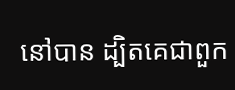នៅបាន ដ្បិតគេជាពួក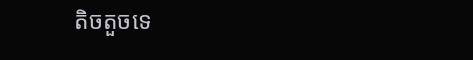តិចតួចទេ